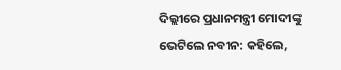ଦିଲ୍ଲୀରେ ପ୍ରଧାନମନ୍ତ୍ରୀ ମୋଦୀଙ୍କୁ ଭେଟିଲେ ନବୀନ: କହିଲେ,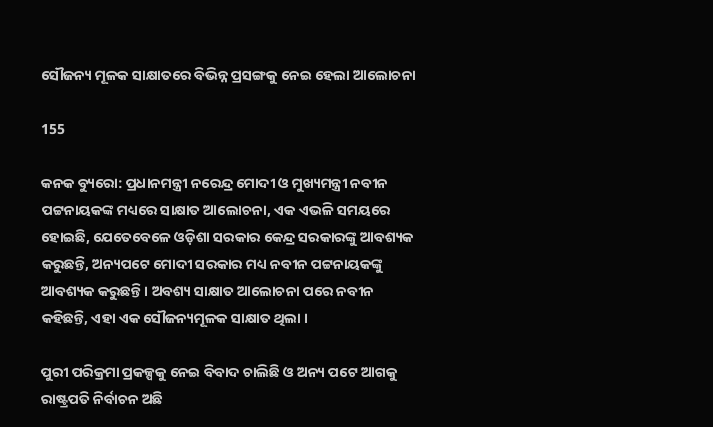ସୌଜନ୍ୟ ମୂଳକ ସାକ୍ଷାତରେ ବିଭିନ୍ନ ପ୍ରସଙ୍ଗକୁ ନେଇ ହେଲା ଆଲୋଚନା

155

କନକ ବ୍ୟୁରୋ: ପ୍ରଧାନମନ୍ତ୍ରୀ ନରେନ୍ଦ୍ର ମୋଦୀ ଓ ମୁଖ୍ୟମନ୍ତ୍ରୀ ନବୀନ ପଟ୍ଟନାୟକଙ୍କ ମଧ୍ୟରେ ସାକ୍ଷାତ ଆଲୋଚନା, ଏକ ଏଭଳି ସମୟରେ ହୋଇଛି, ଯେତେବେଳେ ଓଡ଼ିଶା ସରକାର କେନ୍ଦ୍ର ସରକାରଙ୍କୁ ଆବଶ୍ୟକ କରୁଛନ୍ତି, ଅନ୍ୟପଟେ ମୋଦୀ ସରକାର ମଧ୍ୟ ନବୀନ ପଟ୍ଟନାୟକଙ୍କୁ ଆବଶ୍ୟକ କରୁଛନ୍ତି । ଅବଶ୍ୟ ସାକ୍ଷାତ ଆଲୋଚନା ପରେ ନବୀନ କହିଛନ୍ତି, ଏହା ଏକ ସୌଜନ୍ୟମୂଳକ ସାକ୍ଷାତ ଥିଲା ।

ପୁରୀ ପରିକ୍ରମା ପ୍ରକଳ୍ପକୁ ନେଇ ବିବାଦ ଚାଲିଛି ଓ ଅନ୍ୟ ପଟେ ଆଗକୁ ରାଷ୍ଟ୍ରପତି ନିର୍ବାଚନ ଅଛି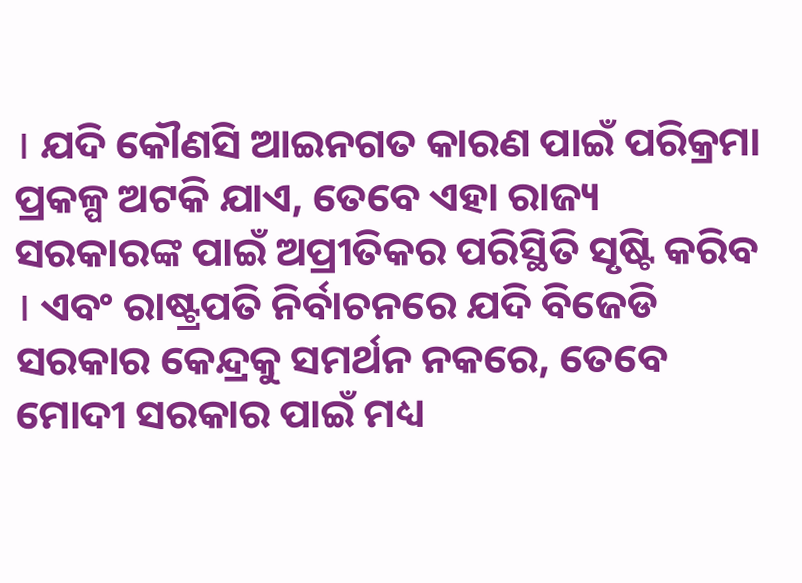। ଯଦି କୌଣସି ଆଇନଗତ କାରଣ ପାଇଁ ପରିକ୍ରମା ପ୍ରକଳ୍ପ ଅଟକି ଯାଏ, ତେବେ ଏହା ରାଜ୍ୟ ସରକାରଙ୍କ ପାଇଁ ଅପ୍ରୀତିକର ପରିସ୍ଥିତି ସୃଷ୍ଟି କରିବ । ଏବଂ ରାଷ୍ଟ୍ରପତି ନିର୍ବାଚନରେ ଯଦି ବିଜେଡି ସରକାର କେନ୍ଦ୍ରକୁ ସମର୍ଥନ ନକରେ, ତେବେ ମୋଦୀ ସରକାର ପାଇଁ ମଧ୍ୟ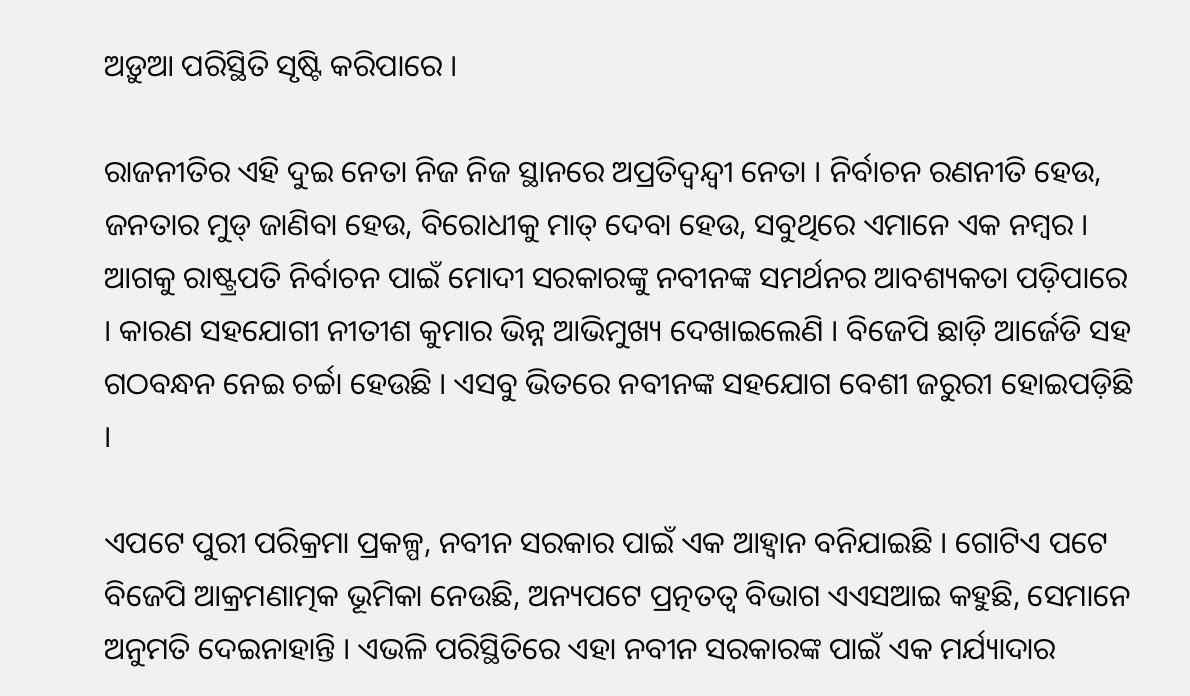ଅଡ଼ୁଆ ପରିସ୍ଥିତି ସୃଷ୍ଟି କରିପାରେ ।

ରାଜନୀତିର ଏହି ଦୁଇ ନେତା ନିଜ ନିଜ ସ୍ଥାନରେ ଅପ୍ରତିଦ୍ୱନ୍ଦ୍ୱୀ ନେତା । ନିର୍ବାଚନ ରଣନୀତି ହେଉ, ଜନତାର ମୁଡ୍ ଜାଣିବା ହେଉ, ବିରୋଧୀକୁ ମାତ୍ ଦେବା ହେଉ, ସବୁଥିରେ ଏମାନେ ଏକ ନମ୍ବର । ଆଗକୁ ରାଷ୍ଟ୍ରପତି ନିର୍ବାଚନ ପାଇଁ ମୋଦୀ ସରକାରଙ୍କୁ ନବୀନଙ୍କ ସମର୍ଥନର ଆବଶ୍ୟକତା ପଡ଼ିପାରେ । କାରଣ ସହଯୋଗୀ ନୀତୀଶ କୁମାର ଭିନ୍ନ ଆଭିମୁଖ୍ୟ ଦେଖାଇଲେଣି । ବିଜେପି ଛାଡ଼ି ଆର୍ଜେଡି ସହ ଗଠବନ୍ଧନ ନେଇ ଚର୍ଚ୍ଚା ହେଉଛି । ଏସବୁ ଭିତରେ ନବୀନଙ୍କ ସହଯୋଗ ବେଶୀ ଜରୁରୀ ହୋଇପଡ଼ିଛି ।

ଏପଟେ ପୁରୀ ପରିକ୍ରମା ପ୍ରକଳ୍ପ, ନବୀନ ସରକାର ପାଇଁ ଏକ ଆହ୍ୱାନ ବନିଯାଇଛି । ଗୋଟିଏ ପଟେ ବିଜେପି ଆକ୍ରମଣାତ୍ମକ ଭୂମିକା ନେଉଛି, ଅନ୍ୟପଟେ ପ୍ରତ୍ନତତ୍ୱ ବିଭାଗ ଏଏସଆଇ କହୁଛି, ସେମାନେ ଅନୁମତି ଦେଇନାହାନ୍ତି । ଏଭଳି ପରିସ୍ଥିତିରେ ଏହା ନବୀନ ସରକାରଙ୍କ ପାଇଁ ଏକ ମର୍ଯ୍ୟାଦାର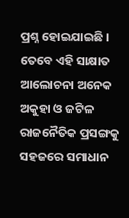ପ୍ରଶ୍ନ ହୋଇଯାଇଛି । ତେବେ ଏହି ସାକ୍ଷାତ ଆଲୋଚନା ଅନେକ ଅକୁହା ଓ ଜଟିଳ ରାଜନୈତିକ ପ୍ରସଙ୍ଗକୁ ସହଜରେ ସମାଧାନ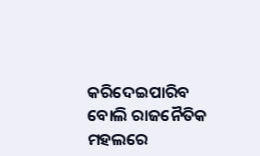କରିଦେଇପାରିବ ବୋଲି ରାଜନୈତିକ ମହଲରେ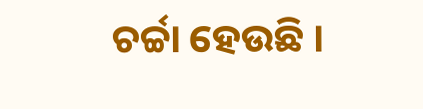ଚର୍ଚ୍ଚା ହେଉଛି ।